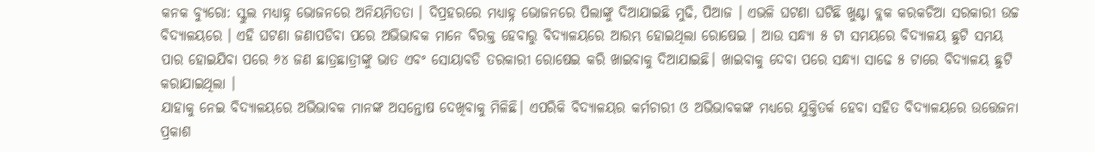କନକ ବ୍ୟୁରୋ: ସ୍କୁଲ ମଧ୍ୟାହ୍ନ ଭୋଜନରେ ଅନିୟମିତତା । ଦିପ୍ରହରରେ ମଧ୍ୟାହ୍ନ ଭୋଜନରେ ପିଲାଙ୍କୁ ଦିଆଯାଇଛି ମୁଢି, ପିଆଜ । ଏଭଳି ଘଟଣା ଘଟିଛି ଖୁଣ୍ଟା ବ୍ଲକ କରକଚିଆ ସରକାରୀ ଉଚ୍ଚ ବିଦ୍ୟାଳୟରେ । ଏହି ଘଟଣା ଜଣାପଡିବା ପରେ ଅଭିଭାବକ ମାନେ ବିରକ୍ତ ହେବାରୁ ବିଦ୍ୟାଳୟରେ ଆରମ୍ଭ ହୋଇଥିଲା ରୋଷେଇ । ଆଉ ସନ୍ଧ୍ୟା ୫ ଟା ସମୟରେ ବିଦ୍ୟାଳୟ ଛୁଟି ସମୟ ପାର ହୋଇଯିବା ପରେ ୬୪ ଜଣ ଛାତ୍ରଛାତ୍ରୀଙ୍କୁ ଭାତ ଏବଂ ସୋୟାବଡି ତରକାରୀ ରୋଷେଇ କରି ଖାଇବାକୁ ଦିଆଯାଇଛି। ଖାଇବାକୁ ଦେବା ପରେ ସନ୍ଧ୍ୟା ସାଢେ ୫ ଟାରେ ବିଦ୍ୟାଳୟ ଛୁଟି କରାଯାଇଥିଲା ।
ଯାହାକୁ ନେଇ ବିଦ୍ୟାଳୟରେ ଅଭିଭାବକ ମାନଙ୍କ ଅସନ୍ତୋଷ ଦେଖିବାକୁ ମିଳିଛି। ଏପରିକି ବିଦ୍ୟାଳୟର କର୍ମଚାରୀ ଓ ଅଭିଭାବକଙ୍କ ମଧ୍ୟରେ ଯୁକ୍ତିତର୍କ ହେବା ସହିତ ବିଦ୍ୟାଳୟରେ ଉତ୍ତେଜନା ପ୍ରକାଶ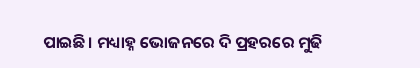ପାଇଛି। ମଧ୍ୟାହ୍ନ ଭୋଜନରେ ଦି ପ୍ରହରରେ ମୁଢି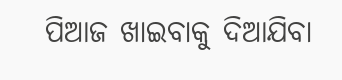ପିଆଜ ଖାଇବାକୁ ଦିଆଯିବା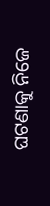ଘଟଣାକୁ ନିଜେ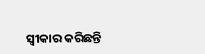ସ୍ୱୀକାର କରିଛନ୍ତି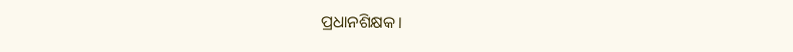ପ୍ରଧାନଶିକ୍ଷକ।